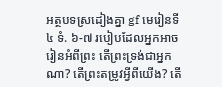អត្ថបទស្រដៀងគ្នា gf មេរៀនទី ៤ ទំ. ៦-៧ របៀបដែលអ្នកអាចរៀនអំពីព្រះ តើព្រះទ្រង់ជាអ្នកណា? តើព្រះតម្រូវអ្វីពីយើង? តើ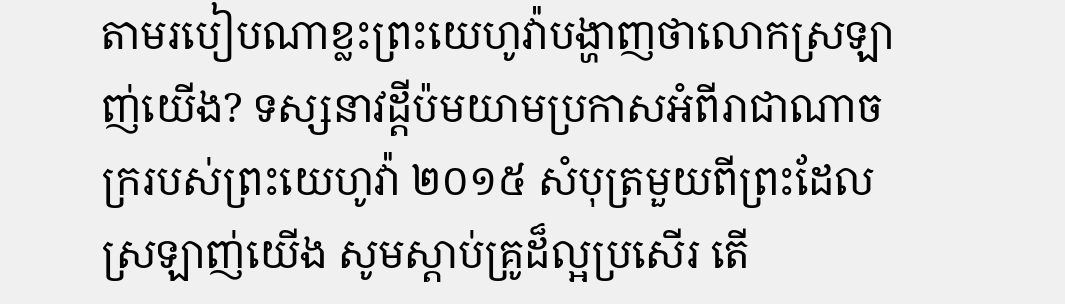តាមរបៀបណាខ្លះព្រះយេហូវ៉ាបង្ហាញថាលោកស្រឡាញ់យើង? ទស្សនាវដ្ដីប៉មយាមប្រកាសអំពីរាជាណាចក្ររបស់ព្រះយេហូវ៉ា ២០១៥ សំបុត្រមួយពីព្រះដែលស្រឡាញ់យើង សូមស្ដាប់គ្រូដ៏ល្អប្រសើរ តើ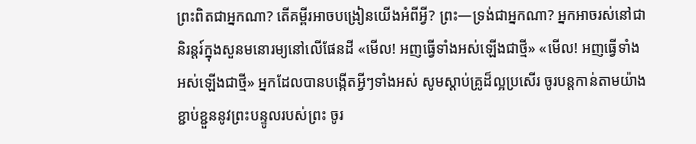ព្រះពិតជាអ្នកណា? តើគម្ពីរអាចបង្រៀនយើងអំពីអ្វី? ព្រះ—ទ្រង់ជាអ្នកណា? អ្នកអាចរស់នៅជានិរន្តរ៍ក្នុងសួនមនោរម្យនៅលើផែនដី «មើល! អញធ្វើទាំងអស់ឡើងជាថ្មី» «មើល! អញធ្វើទាំងអស់ឡើងជាថ្មី» អ្នកដែលបានបង្កើតអ្វីៗទាំងអស់ សូមស្ដាប់គ្រូដ៏ល្អប្រសើរ ចូរបន្ដកាន់តាមយ៉ាងខ្ជាប់ខ្ជួននូវព្រះបន្ទូលរបស់ព្រះ ចូរ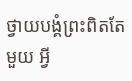ថ្វាយបង្គំព្រះពិតតែមួយ អ្វី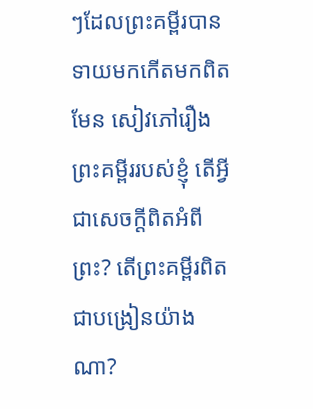ៗដែលព្រះគម្ពីរបានទាយមកកើតមកពិតមែន សៀវភៅរឿងព្រះគម្ពីររបស់ខ្ញុំ តើអ្វីជាសេចក្ដីពិតអំពីព្រះ? តើព្រះគម្ពីរពិតជាបង្រៀនយ៉ាងណា?